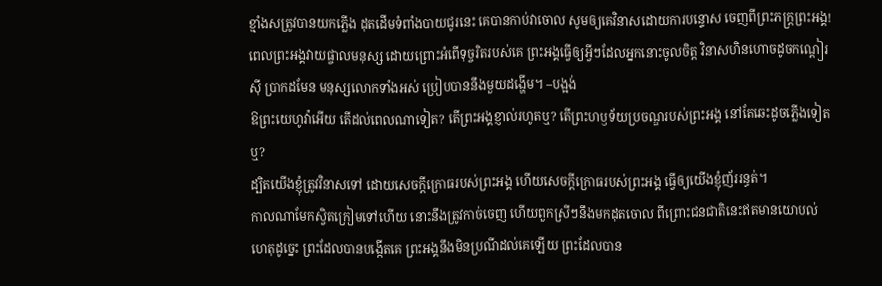ខ្មាំងសត្រូវបានយកភ្លើង ដុតដើមទំពាំងបាយជូរនេះ គេបានកាប់វាចោល សូមឲ្យគេវិនាសដោយការបន្ទោស ចេញពីព្រះភក្ត្រព្រះអង្គ!
ពេលព្រះអង្គវាយផ្ចាលមនុស្ស ដោយព្រោះអំពើទុច្ចរិតរបស់គេ ព្រះអង្គធ្វើឲ្យអ្វីៗដែលអ្នកនោះចូលចិត្ត វិនាសហិនហោចដូចកណ្ដៀរស៊ី ប្រាកដមែន មនុស្សលោកទាំងអស់ ប្រៀបបាននឹងមួយដង្ហើម។ –បង្អង់
ឱព្រះយេហូវ៉ាអើយ តើដល់ពេលណាទៀត? តើព្រះអង្គខ្ញាល់រហូតឬ? តើព្រះហឫទ័យប្រចណ្ឌរបស់ព្រះអង្គ នៅតែឆេះដូចភ្លើងទៀតឬ?
ដ្បិតយើងខ្ញុំត្រូវវិនាសទៅ ដោយសេចក្ដីក្រោធរបស់ព្រះអង្គ ហើយសេចក្ដីក្រោធរបស់ព្រះអង្គ ធ្វើឲ្យយើងខ្ញុំញ័ររន្ធត់។
កាលណាមែកស្វិតក្រៀមទៅហើយ នោះនឹងត្រូវកាច់ចេញ ហើយពួកស្រីៗនឹងមកដុតចោល ពីព្រោះជនជាតិនេះឥតមានយោបល់ ហេតុដូច្នេះ ព្រះដែលបានបង្កើតគេ ព្រះអង្គនឹងមិនប្រណីដល់គេឡើយ ព្រះដែលបាន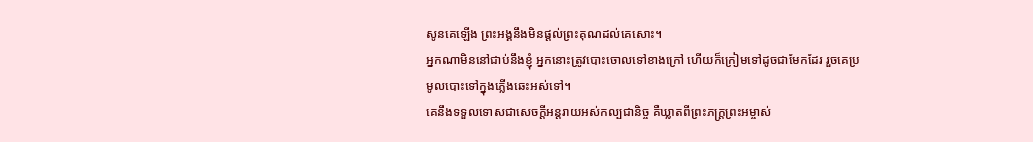សូនគេឡើង ព្រះអង្គនឹងមិនផ្តល់ព្រះគុណដល់គេសោះ។
អ្នកណាមិននៅជាប់នឹងខ្ញុំ អ្នកនោះត្រូវបោះចោលទៅខាងក្រៅ ហើយក៏ក្រៀមទៅដូចជាមែកដែរ រួចគេប្រមូលបោះទៅក្នុងភ្លើងឆេះអស់ទៅ។
គេនឹងទទួលទោសជាសេចក្ដីអន្តរាយអស់កល្បជានិច្ច គឺឃ្លាតពីព្រះភក្ត្រព្រះអម្ចាស់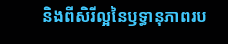និងពីសិរីល្អនៃឫទ្ធានុភាពរប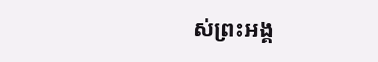ស់ព្រះអង្គ